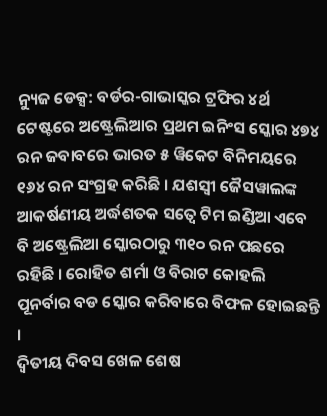ନ୍ୟୁଜ ଡେକ୍ସ: ବର୍ଡର-ଗାଭାସ୍କର ଟ୍ରଫିର ୪ର୍ଥ ଟେଷ୍ଟରେ ଅଷ୍ଟ୍ରେଲିଆର ପ୍ରଥମ ଇନିଂସ ସ୍କୋର ୪୭୪ ରନ ଜବାବରେ ଭାରତ ୫ ୱିକେଟ ବିନିମୟରେ ୧୬୪ ରନ ସଂଗ୍ରହ କରିଛି । ଯଶସ୍ୱୀ ଜୈସୱାଲଙ୍କ ଆକର୍ଷଣୀୟ ଅର୍ଦ୍ଧଶତକ ସତ୍ୱେ ଟିମ ଇଣ୍ଡିଆ ଏବେ ବି ଅଷ୍ଟ୍ରେଲିଆ ସ୍କୋରଠାରୁ ୩୧୦ ରନ ପଛରେ ରହିଛି । ରୋହିତ ଶର୍ମା ଓ ବିରାଟ କୋହଲି ପୂନର୍ବାର ବଡ ସ୍କୋର କରିବାରେ ବିଫଳ ହୋଇଛନ୍ତି ।
ଦ୍ୱିତୀୟ ଦିବସ ଖେଳ ଶେଷ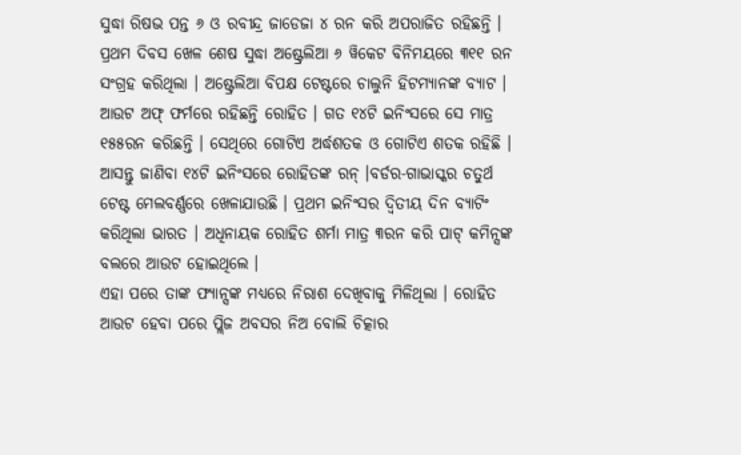ସୁଦ୍ଧା ରିଷଭ ପନ୍ତ ୬ ଓ ରବୀନ୍ଦ୍ର ଜାଡେଜା ୪ ରନ କରି ଅପରାଜିତ ରହିଛନ୍ତି । ପ୍ରଥମ ଦିବସ ଖେଳ ଶେଷ ସୁଦ୍ଧା ଅଷ୍ଟ୍ରେଲିଆ ୬ ୱିକେଟ ବିନିମୟରେ ୩୧୧ ରନ ସଂଗ୍ରହ କରିଥିଲା । ଅଷ୍ଟ୍ରେଲିଆ ବିପକ୍ଷ ଟେଷ୍ଟରେ ଚାଲୁନି ହିଟମ୍ୟାନଙ୍କ ବ୍ୟାଟ । ଆଉଟ ଅଫ୍ ଫର୍ମରେ ରହିଛନ୍ତି ରୋହିତ । ଗତ ୧୪ଟି ଇନିଂସରେ ସେ ମାତ୍ର ୧୫୫ରନ କରିଛନ୍ତି । ସେଥିରେ ଗୋଟିଏ ଅର୍ଦ୍ଧଶତକ ଓ ଗୋଟିଏ ଶତକ ରହିଛି । ଆସନ୍ତୁ ଜାଣିବା ୧୪ଟି ଇନିଂସରେ ରୋହିତଙ୍କ ରନ୍ ।ବର୍ଡର-ଗାଭାସ୍କର ଚତୁର୍ଥ ଟେଷ୍ଟ ମେଲବର୍ଣ୍ଣରେ ଖେଳାଯାଉଛି । ପ୍ରଥମ ଇନିଂସର ଦ୍ବିତୀୟ ଦିନ ବ୍ୟାଟିଂ କରିଥିଲା ଭାରତ । ଅଧିନାୟକ ରୋହିତ ଶର୍ମା ମାତ୍ର ୩ରନ କରି ପାଟ୍ କମିନ୍ସଙ୍କ ବଲରେ ଆଉଟ ହୋଇଥିଲେ ।
ଏହା ପରେ ତାଙ୍କ ଫ୍ୟାନ୍ସଙ୍କ ମଧ୍ୟରେ ନିରାଶ ଦେଖିବାକୁ ମିଳିଥିଲା । ରୋହିତ ଆଉଟ ହେବା ପରେ ପ୍ଲିଜ ଅବସର ନିଅ ବୋଲି ଚିତ୍କାର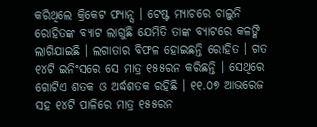କରିଥିଲେ କ୍ରିକେଟ ଫ୍ୟାନ୍ସ । ଟେଷ୍ଟ ମ୍ୟାଚରେ ଚାଲୁନି ରୋହିତଙ୍କ ବ୍ୟାଟ ଲାଗୁଛି ଯେମିତି ତାଙ୍କ ବ୍ୟାଟରେ କଳଙ୍କି ଲାଗିଯାଇଛି । ଲଗାତାର ବିଫଳ ହୋଇଛନ୍ତି ରୋହିତ । ଗତ ୧୪ଟି ଇନିଂସରେ ସେ ମାତ୍ର ୧୫୫ରନ କରିଛନ୍ତି । ସେଥିରେ ଗୋଟିଏ ଶତକ ଓ ଅର୍ଦ୍ଧଶତକ ରହିଛି । ୧୧.୦୭ ଆଭରେଜ ସହ ୧୪ଟି ପାଳିରେ ମାତ୍ର ୧୫୫ରନ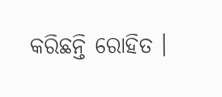କରିଛନ୍ତି ରୋହିତ ।